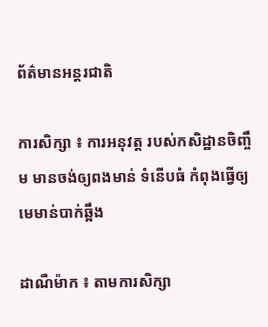ព័ត៌មានអន្តរជាតិ

ការសិក្សា ៖ ការអនុវត្ត របស់កសិដ្ឋានចិញ្ចឹម មានចង់ឲ្យពងមាន់ ទំនើបធំ កំពុងធ្វើឲ្យមេមាន់បាក់ឆ្អឹង

ដាណឺម៉ាក ៖ តាមការសិក្សា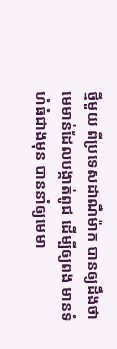ថ្មីមួយ ពីប្រទេសដាណឺម៉ាក បានឲ្យដឹងថា មេមាន់ដែលបង្កាត់ពូជ ដើម្បីឲ្យពង មានទំហំធំជាងមុន បាននាំឲ្យមេមា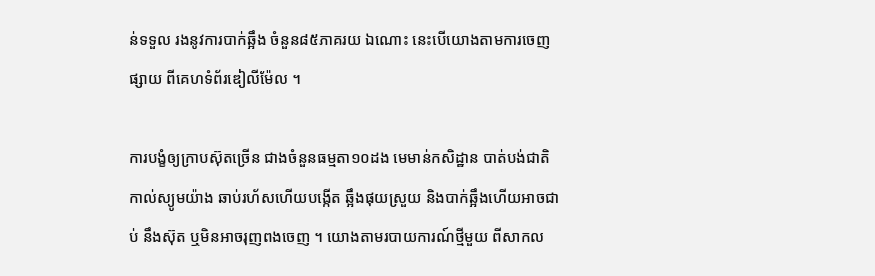ន់ទទួល រងនូវការបាក់ឆ្អឹង ចំនួន៨៥ភាគរយ ឯណោះ នេះបើយោងតាមការចេញផ្សាយ ពីគេហទំព័រឌៀលីម៉ែល ។

ការបង្ខំឲ្យក្រាបស៊ុតច្រើន ជាងចំនួនធម្មតា១០ដង មេមាន់កសិដ្ឋាន បាត់បង់ជាតិកាល់ស្យូមយ៉ាង ឆាប់រហ័សហើយបង្កើត ឆ្អឹងផុយស្រួយ និងបាក់ឆ្អឹងហើយអាចជាប់ នឹងស៊ុត ឬមិនអាចរុញពងចេញ ។ យោងតាមរបាយការណ៍ថ្មីមួយ ពីសាកល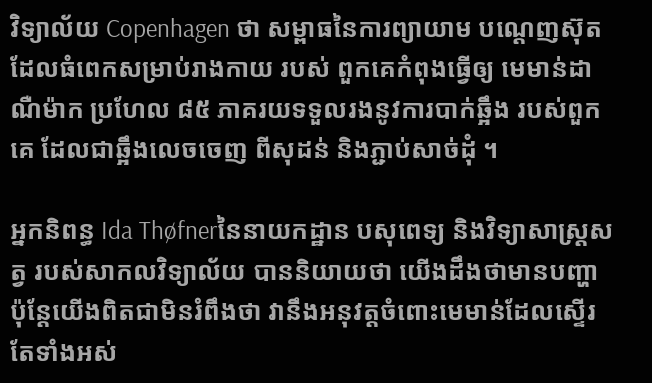វិទ្យាល័យ Copenhagen ថា សម្ពាធនៃការព្យាយាម បណ្តេញស៊ុត ដែលធំពេកសម្រាប់រាងកាយ របស់ ពួកគេកំពុងធ្វើឲ្យ មេមាន់ដាណឺម៉ាក ប្រហែល ៨៥ ភាគរយទទួលរងនូវការបាក់ឆ្អឹង របស់ពួកគេ ដែលជាឆ្អឹងលេចចេញ ពីសុដន់ និងភ្ជាប់សាច់ដុំ ។

អ្នកនិពន្ធ Ida Thøfnerនៃនាយកដ្ឋាន បសុពេទ្យ និងវិទ្យាសាស្ត្រសត្វ របស់សាកលវិទ្យាល័យ បាននិយាយថា យើងដឹងថាមានបញ្ហា ប៉ុន្តែយើងពិតជាមិនរំពឹងថា វានឹងអនុវត្តចំពោះមេមាន់ដែលស្ទើរតែទាំងអស់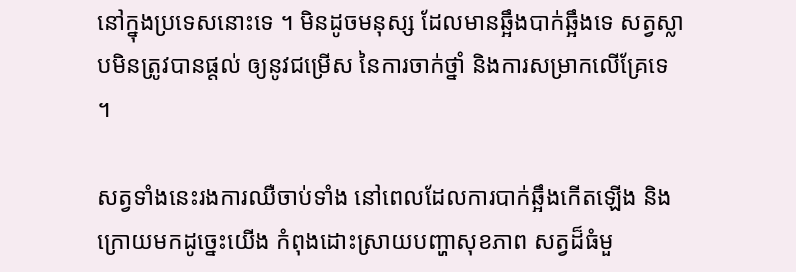នៅក្នុងប្រទេសនោះទេ ។ មិនដូចមនុស្ស ដែលមានឆ្អឹងបាក់ឆ្អឹងទេ សត្វស្លាបមិនត្រូវបានផ្តល់ ឲ្យនូវជម្រើស នៃការចាក់ថ្នាំ និងការសម្រាកលើគ្រែទេ ។

សត្វទាំងនេះរងការឈឺចាប់ទាំង នៅពេលដែលការបាក់ឆ្អឹងកើតឡើង និងក្រោយមកដូច្នេះយើង កំពុងដោះស្រាយបញ្ហាសុខភាព សត្វដ៏ធំមួ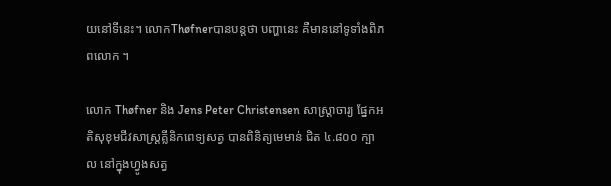យនៅទីនេះ។ លោកThøfnerបានបន្តថា បញ្ហានេះ គឺមាននៅទូទាំងពិភពលោក ។

លោក Thøfner និង Jens Peter Christensen សាស្រ្តាចារ្យ ផ្នែកអតិសុខុមជីវសាស្ត្រគ្លីនិកពេទ្យសត្វ បានពិនិត្យមេមាន់ ជិត ៤.៨០០ ក្បាល នៅក្នុងហ្វូងសត្វ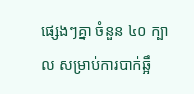ផ្សេងៗគ្នា ចំនួន ៤០ ក្បាល សម្រាប់ការបាក់ឆ្អឹ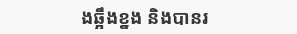ងឆ្អឹងខ្នង និងបានរ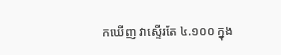កឃើញ វាស្ទើរតែ ៤.១០០ ក្នុង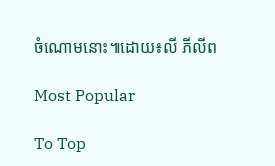ចំណោមនោះ៕ដោយ៖លី ភីលីព

Most Popular

To Top